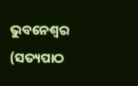ଭୁବନେଶ୍ୱର (ସତ୍ୟପାଠ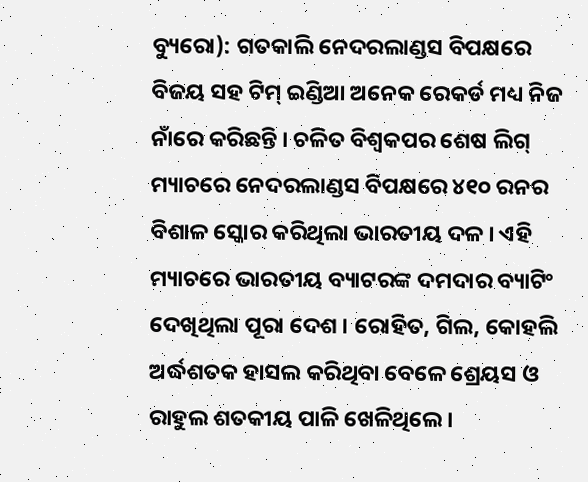ବ୍ୟୁରୋ): ଗତକାଲି ନେଦରଲାଣ୍ଡସ ବିପକ୍ଷରେ ବିଜୟ ସହ ଟିମ୍ ଇଣ୍ଡିଆ ଅନେକ ରେକର୍ଡ ମଧ୍ୟ ନିଜ ନାଁରେ କରିଛନ୍ତି । ଚଳିତ ବିଶ୍ୱକପର ଶେଷ ଲିଗ୍ ମ୍ୟାଚରେ ନେଦରଲାଣ୍ଡସ ବିପକ୍ଷରେ ୪୧୦ ରନର ବିଶାଳ ସ୍କୋର କରିଥିଲା ଭାରତୀୟ ଦଳ । ଏହି ମ୍ୟାଚରେ ଭାରତୀୟ ବ୍ୟାଟରଙ୍କ ଦମଦାର ବ୍ୟାଟିଂ ଦେଖିଥିଲା ପୂରା ଦେଶ । ରୋହିତ, ଗିଲ, କୋହଲି ଅର୍ଦ୍ଧଶତକ ହାସଲ କରିଥିବା ବେଳେ ଶ୍ରେୟସ ଓ ରାହୁଲ ଶତକୀୟ ପାଳି ଖେଳିଥିଲେ ।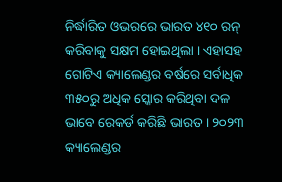ନିର୍ଦ୍ଧାରିତ ଓଭରରେ ଭାରତ ୪୧୦ ରନ୍ କରିବାକୁ ସକ୍ଷମ ହୋଇଥିଲା । ଏହାସହ ଗୋଟିଏ କ୍ୟାଲେଣ୍ଡର ବର୍ଷରେ ସର୍ବାଧିକ ୩୫୦ରୁ ଅଧିକ ସ୍କୋର କରିଥିବା ଦଳ ଭାବେ ରେକର୍ଡ କରିଛି ଭାରତ । ୨୦୨୩ କ୍ୟାଲେଣ୍ଡର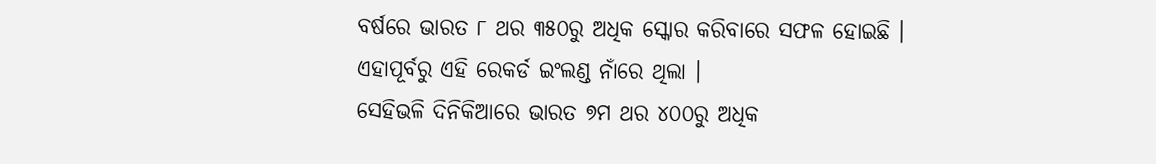ବର୍ଷରେ ଭାରତ ୮ ଥର ୩୫୦ରୁ ଅଧିକ ସ୍କୋର କରିବାରେ ସଫଳ ହୋଇଛି । ଏହାପୂର୍ବରୁ ଏହି ରେକର୍ଡ ଇଂଲଣ୍ଡ ନାଁରେ ଥିଲା ।
ସେହିଭଳି ଦିନିକିଆରେ ଭାରତ ୭ମ ଥର ୪୦୦ରୁ ଅଧିକ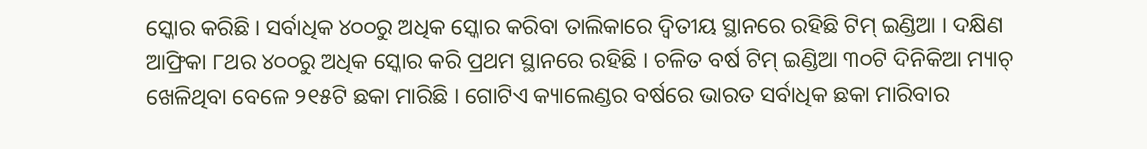ସ୍କୋର କରିଛି । ସର୍ବାଧିକ ୪୦୦ରୁ ଅଧିକ ସ୍କୋର କରିବା ତାଲିକାରେ ଦ୍ୱିତୀୟ ସ୍ଥାନରେ ରହିଛି ଟିମ୍ ଇଣ୍ଡିଆ । ଦକ୍ଷିଣ ଆଫ୍ରିକା ୮ଥର ୪୦୦ରୁ ଅଧିକ ସ୍କୋର କରି ପ୍ରଥମ ସ୍ଥାନରେ ରହିଛି । ଚଳିତ ବର୍ଷ ଟିମ୍ ଇଣ୍ଡିଆ ୩୦ଟି ଦିନିକିଆ ମ୍ୟାଚ୍ ଖେଳିଥିବା ବେଳେ ୨୧୫ଟି ଛକା ମାରିଛି । ଗୋଟିଏ କ୍ୟାଲେଣ୍ଡର ବର୍ଷରେ ଭାରତ ସର୍ବାଧିକ ଛକା ମାରିବାର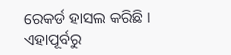ରେକର୍ଡ ହାସଲ କରିଛି । ଏହାପୂର୍ବରୁ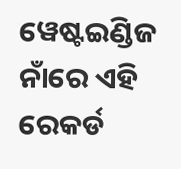ୱେଷ୍ଟଇଣ୍ଡିଜ ନାଁରେ ଏହି ରେକର୍ଡ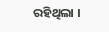ରହିଥିଲା ।